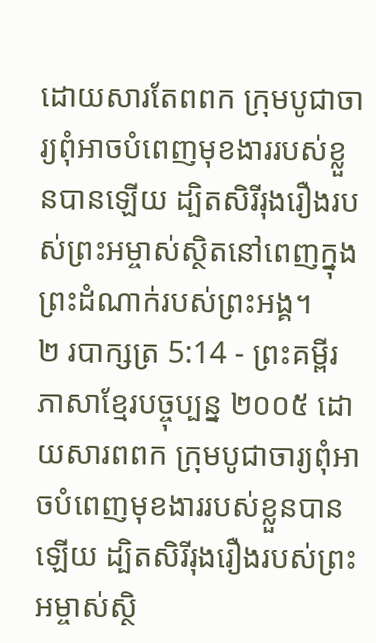ដោយសារតែពពក ក្រុមបូជាចារ្យពុំអាចបំពេញមុខងាររបស់ខ្លួនបានឡើយ ដ្បិតសិរីរុងរឿងរបស់ព្រះអម្ចាស់ស្ថិតនៅពេញក្នុងព្រះដំណាក់របស់ព្រះអង្គ។
២ របាក្សត្រ 5:14 - ព្រះគម្ពីរភាសាខ្មែរបច្ចុប្បន្ន ២០០៥ ដោយសារពពក ក្រុមបូជាចារ្យពុំអាចបំពេញមុខងាររបស់ខ្លួនបានឡើយ ដ្បិតសិរីរុងរឿងរបស់ព្រះអម្ចាស់ស្ថិ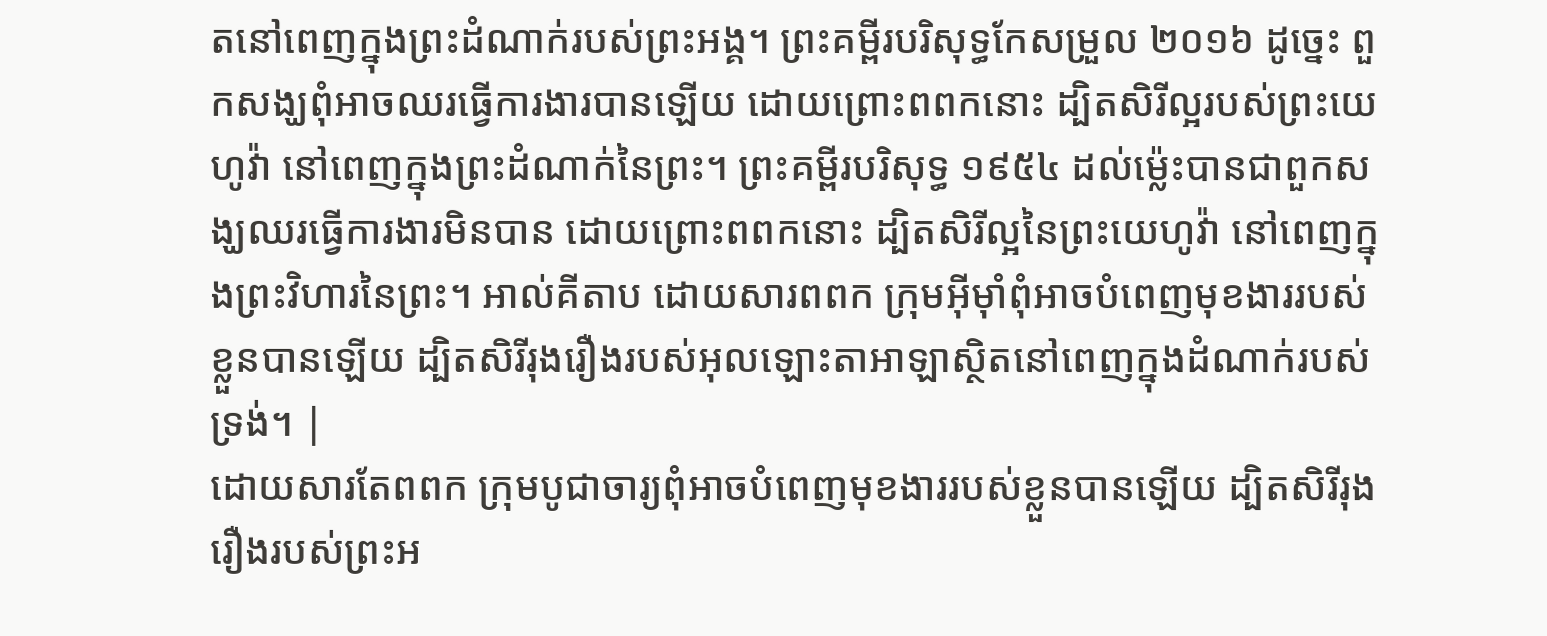តនៅពេញក្នុងព្រះដំណាក់របស់ព្រះអង្គ។ ព្រះគម្ពីរបរិសុទ្ធកែសម្រួល ២០១៦ ដូច្នេះ ពួកសង្ឃពុំអាចឈរធ្វើការងារបានឡើយ ដោយព្រោះពពកនោះ ដ្បិតសិរីល្អរបស់ព្រះយេហូវ៉ា នៅពេញក្នុងព្រះដំណាក់នៃព្រះ។ ព្រះគម្ពីរបរិសុទ្ធ ១៩៥៤ ដល់ម៉្លេះបានជាពួកសង្ឃឈរធ្វើការងារមិនបាន ដោយព្រោះពពកនោះ ដ្បិតសិរីល្អនៃព្រះយេហូវ៉ា នៅពេញក្នុងព្រះវិហារនៃព្រះ។ អាល់គីតាប ដោយសារពពក ក្រុមអ៊ីមុាំពុំអាចបំពេញមុខងាររបស់ខ្លួនបានឡើយ ដ្បិតសិរីរុងរឿងរបស់អុលឡោះតាអាឡាស្ថិតនៅពេញក្នុងដំណាក់របស់ទ្រង់។ |
ដោយសារតែពពក ក្រុមបូជាចារ្យពុំអាចបំពេញមុខងាររបស់ខ្លួនបានឡើយ ដ្បិតសិរីរុងរឿងរបស់ព្រះអ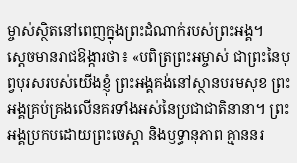ម្ចាស់ស្ថិតនៅពេញក្នុងព្រះដំណាក់របស់ព្រះអង្គ។
ស្ដេចមានរាជឱង្ការថា៖ «បពិត្រព្រះអម្ចាស់ ជាព្រះនៃបុព្វបុរសរបស់យើងខ្ញុំ ព្រះអង្គគង់នៅស្ថានបរមសុខ ព្រះអង្គគ្រប់គ្រងលើនគរទាំងអស់នៃប្រជាជាតិនានា។ ព្រះអង្គប្រកបដោយព្រះចេស្ដា និងឫទ្ធានុភាព គ្មាននរ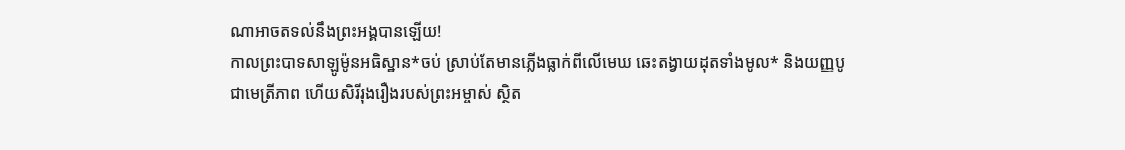ណាអាចតទល់នឹងព្រះអង្គបានឡើយ!
កាលព្រះបាទសាឡូម៉ូនអធិស្ឋាន*ចប់ ស្រាប់តែមានភ្លើងធ្លាក់ពីលើមេឃ ឆេះតង្វាយដុតទាំងមូល* និងយញ្ញបូជាមេត្រីភាព ហើយសិរីរុងរឿងរបស់ព្រះអម្ចាស់ ស្ថិត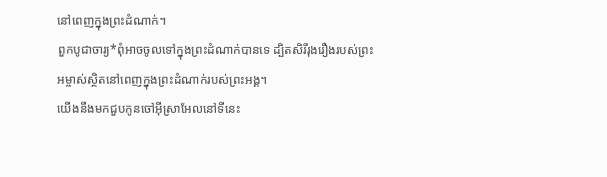នៅពេញក្នុងព្រះដំណាក់។
ពួកបូជាចារ្យ*ពុំអាចចូលទៅក្នុងព្រះដំណាក់បានទេ ដ្បិតសិរីរុងរឿងរបស់ព្រះអម្ចាស់ស្ថិតនៅពេញក្នុងព្រះដំណាក់របស់ព្រះអង្គ។
យើងនឹងមកជួបកូនចៅអ៊ីស្រាអែលនៅទីនេះ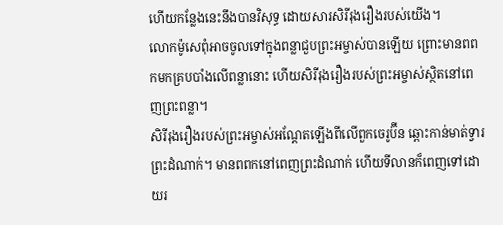ហើយកន្លែងនេះនឹងបានវិសុទ្ធ ដោយសារសិរីរុងរឿងរបស់យើង។
លោកម៉ូសេពុំអាចចូលទៅក្នុងពន្លាជួបព្រះអម្ចាស់បានឡើយ ព្រោះមានពពកមកគ្របបាំងលើពន្លានោះ ហើយសិរីរុងរឿងរបស់ព្រះអម្ចាស់ស្ថិតនៅពេញព្រះពន្លា។
សិរីរុងរឿងរបស់ព្រះអម្ចាស់អណ្ដែតឡើងពីលើពួកចេរូប៊ីន ឆ្ពោះកាន់មាត់ទ្វារព្រះដំណាក់។ មានពពកនៅពេញព្រះដំណាក់ ហើយទីលានក៏ពេញទៅដោយរ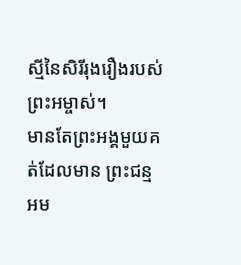ស្មីនៃសិរីរុងរឿងរបស់ព្រះអម្ចាស់។
មានតែព្រះអង្គមួយគត់ដែលមាន ព្រះជន្មអម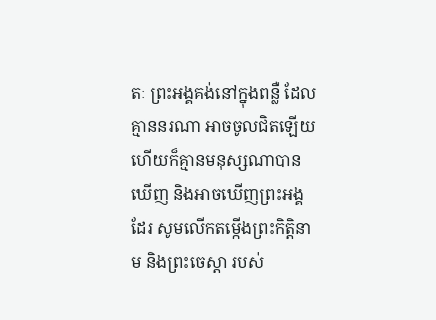តៈ ព្រះអង្គគង់នៅក្នុងពន្លឺ ដែលគ្មាននរណា អាចចូលជិតឡើយ ហើយក៏គ្មានមនុស្សណាបានឃើញ និងអាចឃើញព្រះអង្គដែរ សូមលើកតម្កើងព្រះកិត្តិនាម និងព្រះចេស្ដា របស់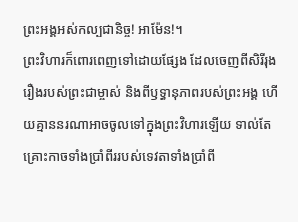ព្រះអង្គអស់កល្បជានិច្ច! អាម៉ែន!។
ព្រះវិហារក៏ពោរពេញទៅដោយផ្សែង ដែលចេញពីសិរីរុងរឿងរបស់ព្រះជាម្ចាស់ និងពីឫទ្ធានុភាពរបស់ព្រះអង្គ ហើយគ្មាននរណាអាចចូលទៅក្នុងព្រះវិហារឡើយ ទាល់តែគ្រោះកាចទាំងប្រាំពីររបស់ទេវតាទាំងប្រាំពី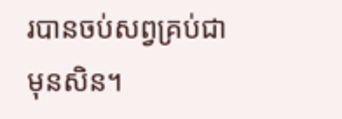របានចប់សព្វគ្រប់ជាមុនសិន។